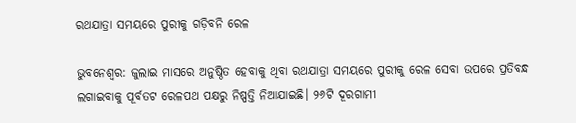ରଥଯାତ୍ରା ସମୟରେ ପୁରୀକୁ ଗଡ଼ିବନି ରେଳ

ଭୁବନେଶ୍ୱର: ଜୁଲାଇ ମାସରେ ଅନୁଷ୍ଠିତ ହେବାକୁ ଥିବା ରଥଯାତ୍ରା ସମୟରେ ପୁରୀକୁ ରେଳ ସେବା ଉପରେ ପ୍ରତିବନ୍ଧ ଲଗାଇବାକୁ ପୂର୍ବତଟ ରେଳପଥ ପକ୍ଷରୁ ନିଷ୍ପତ୍ତି ନିଆଯାଇଛି। ୨୬ଟି ଦୂରଗାମୀ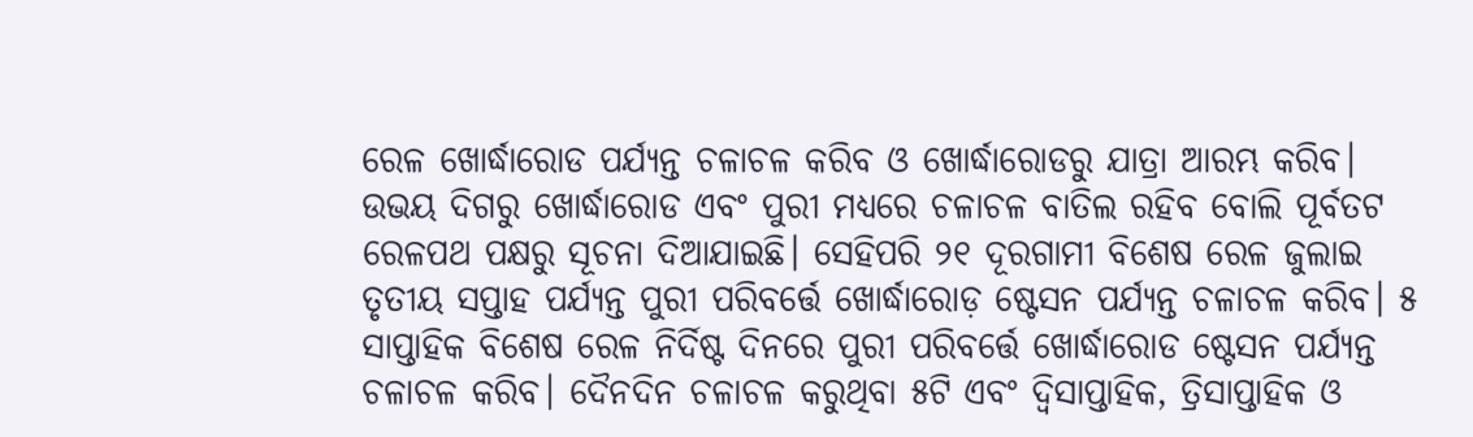ରେଳ ଖୋର୍ଦ୍ଧାରୋଡ ପର୍ଯ୍ୟନ୍ତ ଚଳାଚଳ କରିବ ଓ ଖୋର୍ଦ୍ଧାରୋଡରୁ ଯାତ୍ରା ଆରମ୍ଭ କରିବ। ଉଭୟ ଦିଗରୁ ଖୋର୍ଦ୍ଧାରୋଡ ଏବଂ ପୁରୀ ମଧ୍ୟରେ ଚଳାଚଳ ବାତିଲ ରହିବ ବୋଲି ପୂର୍ବତଟ ରେଳପଥ ପକ୍ଷରୁ ସୂଚନା ଦିଆଯାଇଛି। ସେହିପରି ୨୧ ଦୂରଗାମୀ ବିଶେଷ ରେଳ ଜୁଲାଇ ତୃତୀୟ ସପ୍ତାହ ପର୍ଯ୍ୟନ୍ତ ପୁରୀ ପରିବର୍ତ୍ତେ ଖୋର୍ଦ୍ଧାରୋଡ଼ ଷ୍ଟେସନ ପର୍ଯ୍ୟନ୍ତ ଚଳାଚଳ କରିବ। ୫ ସାପ୍ତାହିକ ବିଶେଷ ରେଳ ନିର୍ଦିଷ୍ଟ ଦିନରେ ପୁରୀ ପରିବର୍ତ୍ତେ ଖୋର୍ଦ୍ଧାରୋଡ ଷ୍ଟେସନ ପର୍ଯ୍ୟନ୍ତ ଚଳାଚଳ କରିବ। ଦୈନଦିନ ଚଳାଚଳ କରୁଥିବା ୫ଟି ଏବଂ ଦ୍ୱିସାପ୍ତାହିକ, ତ୍ରିସାପ୍ତାହିକ ଓ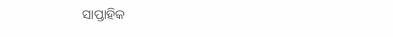ସାପ୍ତାହିକ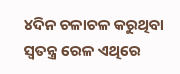୪ଦିନ ଚଳାଚଳ କରୁଥିବା ସ୍ବତନ୍ତ୍ର ରେଳ ଏଥିରେ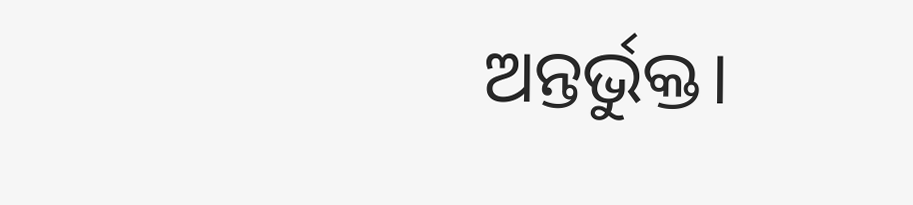ଅନ୍ତର୍ଭୁକ୍ତ।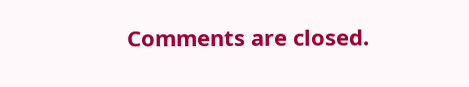Comments are closed.